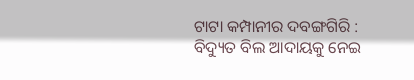ଟାଟା କମ୍ପାନୀର ଦବଙ୍ଗଗିରି : ବିଦ୍ୟୁତ ବିଲ ଆଦାୟକୁ ନେଇ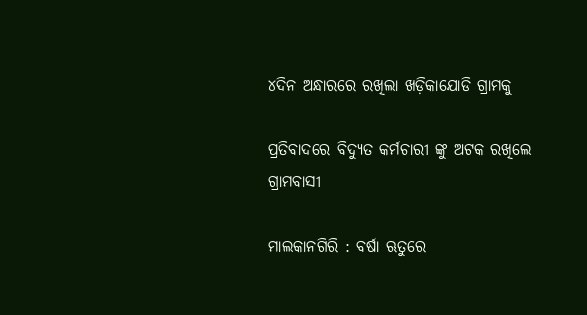୪ଦିନ ଅନ୍ଧାରରେ ରଖିଲା ଖଡ଼ିକାଯୋଡି ଗ୍ରାମକୁ

ପ୍ରତିବାଦରେ ବିଦ୍ୟୁତ କର୍ମଚାରୀ ଙ୍କୁ ଅଟକ ରଖିଲେ ଗ୍ରାମବାସୀ

ମାଲକାନଗିରି : ବର୍ଷା ଋତୁରେ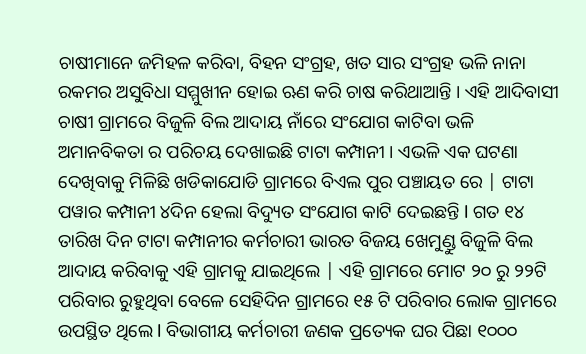ଚାଷୀମାନେ ଜମିହଳ କରିବା, ବିହନ ସଂଗ୍ରହ, ଖତ ସାର ସଂଗ୍ରହ ଭଳି ନାନା ରକମର ଅସୁବିଧା ସମ୍ମୁଖୀନ ହୋଇ ଋଣ କରି ଚାଷ କରିଥାଆନ୍ତି । ଏହି ଆଦିବାସୀ ଚାଷୀ ଗ୍ରାମରେ ବିଜୁଳି ବିଲ ଆଦାୟ ନାଁରେ ସଂଯୋଗ କାଟିବା ଭଳି ଅମାନବିକତା ର ପରିଚୟ ଦେଖାଇଛି ଟାଟା କମ୍ପାନୀ । ଏଭଳି ଏକ ଘଟଣା ଦେଖିବାକୁ ମିଳିଛି ଖଡିକାଯୋଡି ଗ୍ରାମରେ ବିଏଲ ପୁର ପଞ୍ଚାୟତ ରେ | ଟାଟା ପୱାର କମ୍ପାନୀ ୪ଦିନ ହେଲା ବିଦ୍ୟୁତ ସଂଯୋଗ କାଟି ଦେଇଛନ୍ତି l ଗତ ୧୪ ତାରିଖ ଦିନ ଟାଟା କମ୍ପାନୀର କର୍ମଚାରୀ ଭାରତ ବିଜୟ ଖେମୁଣ୍ଡୁ ବିଜୁଳି ବିଲ ଆଦାୟ କରିବାକୁ ଏହି ଗ୍ରାମକୁ ଯାଇଥିଲେ | ଏହି ଗ୍ରାମରେ ମୋଟ ୨୦ ରୁ ୨୨ଟି ପରିବାର ରୁହୁଥିବା ବେଳେ ସେହିଦିନ ଗ୍ରାମରେ ୧୫ ଟି ପରିବାର ଲୋକ ଗ୍ରାମରେ ଉପସ୍ଥିତ ଥିଲେ l ବିଭାଗୀୟ କର୍ମଚାରୀ ଜଣକ ପ୍ରତ୍ୟେକ ଘର ପିଛା ୧୦୦୦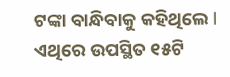ଟଙ୍କା ବାନ୍ଧିବାକୁ କହିଥିଲେ l ଏଥିରେ ଉପସ୍ଥିତ ୧୫ଟି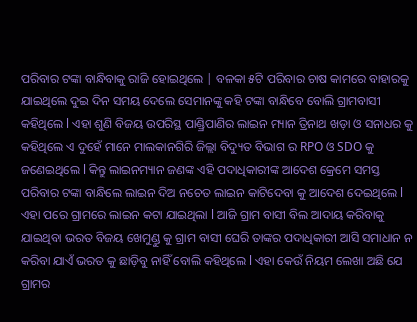ପରିବାର ଟଙ୍କା ବାନ୍ଧିବାକୁ ରାଜି ହୋଇଥିଲେ | ବଳକା ୫ଟି ପରିବାର ଚାଷ କାମରେ ବାହାରକୁ ଯାଇଥିଲେ ଦୁଇ ଦିନ ସମୟ ଦେଲେ ସେମାନଙ୍କୁ କହି ଟଙ୍କା ବାନ୍ଧିବେ ବୋଲି ଗ୍ରାମବାସୀ କହିଥିଲେ l ଏହା ଶୁଣି ବିଜୟ ଉପରିସ୍ଥ ପାଣ୍ଡ୍ରିପାଣିର ଲାଇନ ମ୍ୟାନ ତ୍ରିନାଥ ଖଡ଼ା ଓ ସନାଧର କୁ କହିଥିଲେ ଏ ଦୁହେଁ ମାନେ ମାଲକାନଗିରି ଜିଲ୍ଲା ବିଦ୍ୟୁତ ବିଭାଗ ର RPO ଓ SDO କୁ ଜଣେଇଥିଲେ l କିନ୍ତୁ ଲାଇନମ୍ୟାନ ଜଣଙ୍କ ଏହି ପଦାଧିକାରୀଙ୍କ ଆଦେଶ କ୍ରେମେ ସମସ୍ତ ପରିବାର ଟଙ୍କା ବାନ୍ଧିଲେ ଲାଇନ ଦିଅ ନଚେତ ଲାଇନ କାଟିଦେବା କୁ ଆଦେଶ ଦେଇଥିଲେ l ଏହା ପରେ ଗ୍ରାମରେ ଲାଇନ କଟା ଯାଇଥିଲା l ଆଜି ଗ୍ରାମ ବାସୀ ବିଲ ଆଦାୟ କରିବାକୁ ଯାଇଥିବା ଭରତ ବିଜୟ ଖେମୁଣ୍ଡୁ କୁ ଗ୍ରାମ ବାସୀ ଘେରି ତାଙ୍କର ପଦାଧିକାରୀ ଆସି ସମାଧାନ ନ କରିବା ଯାଏଁ ଭରତ କୁ ଛାଡ଼ିବୁ ନାହିଁ ବୋଲି କହିଥିଲେ l ଏହା କେଉଁ ନିୟମ ଲେଖା ଅଛି ଯେ ଗ୍ରାମର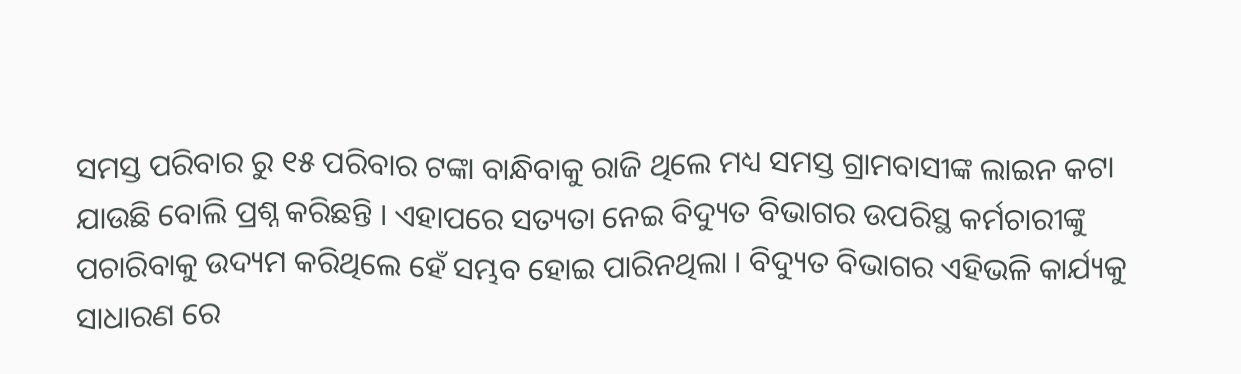ସମସ୍ତ ପରିବାର ରୁ ୧୫ ପରିବାର ଟଙ୍କା ବାନ୍ଧିବାକୁ ରାଜି ଥିଲେ ମଧ୍ୟ ସମସ୍ତ ଗ୍ରାମବାସୀଙ୍କ ଲାଇନ କଟା ଯାଉଛି ବୋଲି ପ୍ରଶ୍ନ କରିଛନ୍ତି । ଏହାପରେ ସତ୍ୟତା ନେଇ ବିଦ୍ୟୁତ ବିଭାଗର ଉପରିସ୍ଥ କର୍ମଚାରୀଙ୍କୁ ପଚାରିବାକୁ ଉଦ୍ୟମ କରିଥିଲେ ହେଁ ସମ୍ଭବ ହୋଇ ପାରିନଥିଲା । ବିଦ୍ୟୁତ ବିଭାଗର ଏହିଭଳି କାର୍ଯ୍ୟକୁ ସାଧାରଣ ରେ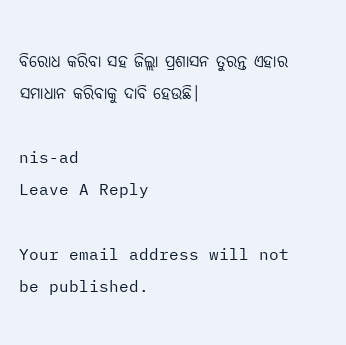ବିରୋଧ କରିବା ସହ ଜିଲ୍ଲା ପ୍ରଶାସନ ତୁରନ୍ତ ଏହାର ସମାଧାନ କରିବାକୁ ଦାବି ହେଉଛି।

nis-ad
Leave A Reply

Your email address will not be published.